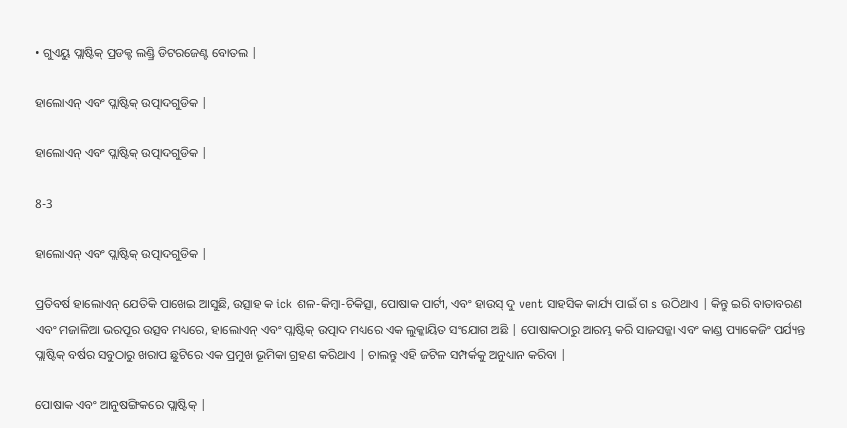• ଗୁଏୟୁ ପ୍ଲାଷ୍ଟିକ୍ ପ୍ରଡକ୍ଟ ଲଣ୍ଡ୍ରି ଡିଟରଜେଣ୍ଟ ବୋତଲ |

ହାଲୋଏନ୍ ଏବଂ ପ୍ଲାଷ୍ଟିକ୍ ଉତ୍ପାଦଗୁଡିକ |

ହାଲୋଏନ୍ ଏବଂ ପ୍ଲାଷ୍ଟିକ୍ ଉତ୍ପାଦଗୁଡିକ |

8-3

ହାଲୋଏନ୍ ଏବଂ ପ୍ଲାଷ୍ଟିକ୍ ଉତ୍ପାଦଗୁଡିକ |

ପ୍ରତିବର୍ଷ ହାଲୋଏନ୍ ଯେତିକି ପାଖେଇ ଆସୁଛି, ଉତ୍ସାହ କ ick ଶଳ-କିମ୍ବା-ଚିକିତ୍ସା, ପୋଷାକ ପାର୍ଟୀ, ଏବଂ ହାଉସ୍ ଦୁ vent ସାହସିକ କାର୍ଯ୍ୟ ପାଇଁ ଗ s ଉଠିଥାଏ | କିନ୍ତୁ ଇରି ବାତାବରଣ ଏବଂ ମଜାଳିଆ ଭରପୂର ଉତ୍ସବ ମଧ୍ୟରେ, ହାଲୋଏନ୍ ଏବଂ ପ୍ଲାଷ୍ଟିକ୍ ଉତ୍ପାଦ ମଧ୍ୟରେ ଏକ ଲୁକ୍କାୟିତ ସଂଯୋଗ ଅଛି | ପୋଷାକଠାରୁ ଆରମ୍ଭ କରି ସାଜସଜ୍ଜା ଏବଂ କାଣ୍ଡ ପ୍ୟାକେଜିଂ ପର୍ଯ୍ୟନ୍ତ ପ୍ଲାଷ୍ଟିକ୍ ବର୍ଷର ସବୁଠାରୁ ଖରାପ ଛୁଟିରେ ଏକ ପ୍ରମୁଖ ଭୂମିକା ଗ୍ରହଣ କରିଥାଏ | ଚାଲନ୍ତୁ ଏହି ଜଟିଳ ସମ୍ପର୍କକୁ ଅନୁଧ୍ୟାନ କରିବା |

ପୋଷାକ ଏବଂ ଆନୁଷଙ୍ଗିକରେ ପ୍ଲାଷ୍ଟିକ୍ |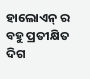ହାଲୋଏନ୍ ର ବହୁ ପ୍ରତୀକ୍ଷିତ ଦିଗ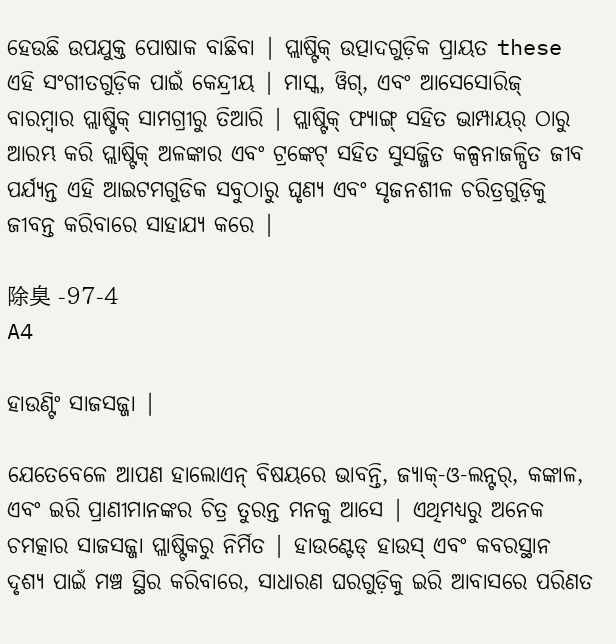ହେଉଛି ଉପଯୁକ୍ତ ପୋଷାକ ବାଛିବା | ପ୍ଲାଷ୍ଟିକ୍ ଉତ୍ପାଦଗୁଡ଼ିକ ପ୍ରାୟତ these ଏହି ସଂଗୀତଗୁଡ଼ିକ ପାଇଁ କେନ୍ଦ୍ରୀୟ | ମାସ୍କ, ୱିଗ୍, ଏବଂ ଆସେସୋରିଜ୍ ବାରମ୍ବାର ପ୍ଲାଷ୍ଟିକ୍ ସାମଗ୍ରୀରୁ ତିଆରି | ପ୍ଲାଷ୍ଟିକ୍ ଫ୍ୟାଙ୍ଗ୍ ସହିତ ଭାମ୍ପାୟର୍ ଠାରୁ ଆରମ୍ଭ କରି ପ୍ଲାଷ୍ଟିକ୍ ଅଳଙ୍କାର ଏବଂ ଟ୍ରଙ୍କେଟ୍ ସହିତ ସୁସଜ୍ଜିତ କଳ୍ପନାଜଳ୍ପିତ ଜୀବ ପର୍ଯ୍ୟନ୍ତ ଏହି ଆଇଟମଗୁଡିକ ସବୁଠାରୁ ଘୃଣ୍ୟ ଏବଂ ସୃଜନଶୀଳ ଚରିତ୍ରଗୁଡ଼ିକୁ ଜୀବନ୍ତ କରିବାରେ ସାହାଯ୍ୟ କରେ |

除臭 -97-4
A4

ହାଉଣ୍ଟିଂ ସାଜସଜ୍ଜା |

ଯେତେବେଳେ ଆପଣ ହାଲୋଏନ୍ ବିଷୟରେ ଭାବନ୍ତି, ଜ୍ୟାକ୍-ଓ-ଲନ୍ଟର୍, କଙ୍କାଳ, ଏବଂ ଇରି ପ୍ରାଣୀମାନଙ୍କର ଚିତ୍ର ତୁରନ୍ତ ମନକୁ ଆସେ | ଏଥିମଧ୍ୟରୁ ଅନେକ ଚମତ୍କାର ସାଜସଜ୍ଜା ପ୍ଲାଷ୍ଟିକରୁ ନିର୍ମିତ | ହାଉଣ୍ଟେଡ୍ ହାଉସ୍ ଏବଂ କବରସ୍ଥାନ ଦୃଶ୍ୟ ପାଇଁ ମଞ୍ଚ ସ୍ଥିର କରିବାରେ, ସାଧାରଣ ଘରଗୁଡ଼ିକୁ ଇରି ଆବାସରେ ପରିଣତ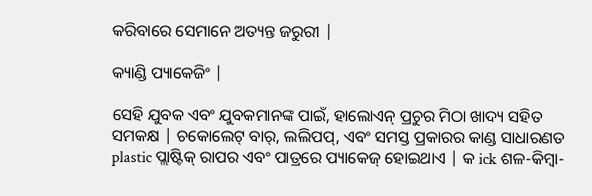କରିବାରେ ସେମାନେ ଅତ୍ୟନ୍ତ ଜରୁରୀ |

କ୍ୟାଣ୍ଡି ପ୍ୟାକେଜିଂ |

ସେହି ଯୁବକ ଏବଂ ଯୁବକମାନଙ୍କ ପାଇଁ, ହାଲୋଏନ୍ ପ୍ରଚୁର ମିଠା ଖାଦ୍ୟ ସହିତ ସମକକ୍ଷ | ଚକୋଲେଟ୍ ବାର୍, ଲଲିପପ୍, ଏବଂ ସମସ୍ତ ପ୍ରକାରର କାଣ୍ଡ ସାଧାରଣତ plastic ପ୍ଲାଷ୍ଟିକ୍ ରାପର ଏବଂ ପାତ୍ରରେ ପ୍ୟାକେଜ୍ ହୋଇଥାଏ | କ ick ଶଳ-କିମ୍ବା-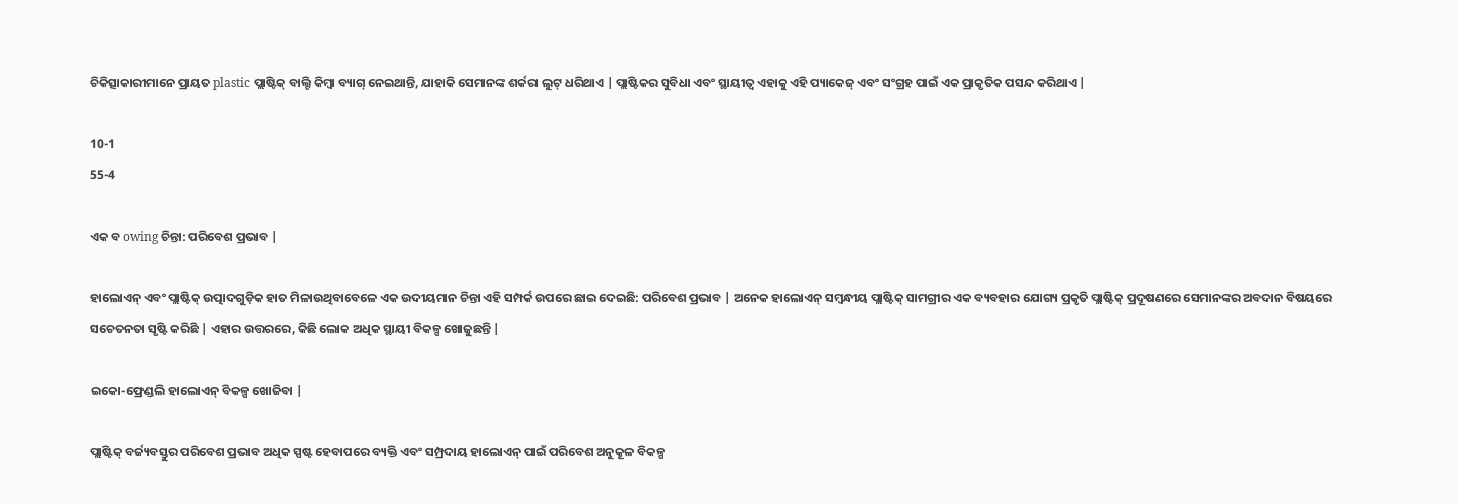ଚିକିତ୍ସାକାରୀମାନେ ପ୍ରାୟତ plastic ପ୍ଲାଷ୍ଟିକ୍ ବାଲ୍ଟି କିମ୍ବା ବ୍ୟାଗ୍ ନେଇଥାନ୍ତି, ଯାହାକି ସେମାନଙ୍କ ଶର୍କରା ଲୁଟ୍ ଧରିଥାଏ | ପ୍ଲାଷ୍ଟିକର ସୁବିଧା ଏବଂ ସ୍ଥାୟୀତ୍ୱ ଏହାକୁ ଏହି ପ୍ୟାକେଜ୍ ଏବଂ ସଂଗ୍ରହ ପାଇଁ ଏକ ପ୍ରାକୃତିକ ପସନ୍ଦ କରିଥାଏ |

10-1
55-4

ଏକ ବ owing ଚିନ୍ତା: ପରିବେଶ ପ୍ରଭାବ |

ହାଲୋଏନ୍ ଏବଂ ପ୍ଲାଷ୍ଟିକ୍ ଉତ୍ପାଦଗୁଡ଼ିକ ହାତ ମିଳାଉଥିବାବେଳେ ଏକ ଉଦୀୟମାନ ଚିନ୍ତା ଏହି ସମ୍ପର୍କ ଉପରେ ଛାଇ ଦେଇଛି: ପରିବେଶ ପ୍ରଭାବ | ଅନେକ ହାଲୋଏନ୍ ସମ୍ବନ୍ଧୀୟ ପ୍ଲାଷ୍ଟିକ୍ ସାମଗ୍ରୀର ଏକ ବ୍ୟବହାର ଯୋଗ୍ୟ ପ୍ରକୃତି ପ୍ଲାଷ୍ଟିକ୍ ପ୍ରଦୂଷଣରେ ସେମାନଙ୍କର ଅବଦାନ ବିଷୟରେ ସଚେତନତା ସୃଷ୍ଟି କରିଛି | ଏହାର ଉତ୍ତରରେ, କିଛି ଲୋକ ଅଧିକ ସ୍ଥାୟୀ ବିକଳ୍ପ ଖୋଜୁଛନ୍ତି |

ଇକୋ-ଫ୍ରେଣ୍ଡଲି ହାଲୋଏନ୍ ବିକଳ୍ପ ଖୋଜିବା |

ପ୍ଲାଷ୍ଟିକ୍ ବର୍ଜ୍ୟବସ୍ତୁର ପରିବେଶ ପ୍ରଭାବ ଅଧିକ ସ୍ପଷ୍ଟ ହେବାପରେ ବ୍ୟକ୍ତି ଏବଂ ସମ୍ପ୍ରଦାୟ ହାଲୋଏନ୍ ପାଇଁ ପରିବେଶ ଅନୁକୂଳ ବିକଳ୍ପ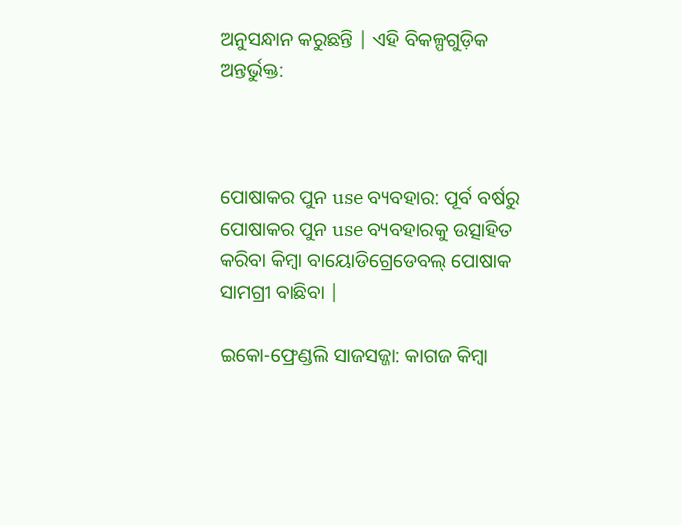ଅନୁସନ୍ଧାନ କରୁଛନ୍ତି | ଏହି ବିକଳ୍ପଗୁଡ଼ିକ ଅନ୍ତର୍ଭୁକ୍ତ:



ପୋଷାକର ପୁନ use ବ୍ୟବହାର: ପୂର୍ବ ବର୍ଷରୁ ପୋଷାକର ପୁନ use ବ୍ୟବହାରକୁ ଉତ୍ସାହିତ କରିବା କିମ୍ବା ବାୟୋଡିଗ୍ରେଡେବଲ୍ ପୋଷାକ ସାମଗ୍ରୀ ବାଛିବା |

ଇକୋ-ଫ୍ରେଣ୍ଡଲି ସାଜସଜ୍ଜା: କାଗଜ କିମ୍ବା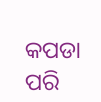କପଡା ପରି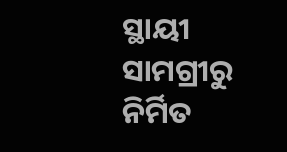ସ୍ଥାୟୀ ସାମଗ୍ରୀରୁ ନିର୍ମିତ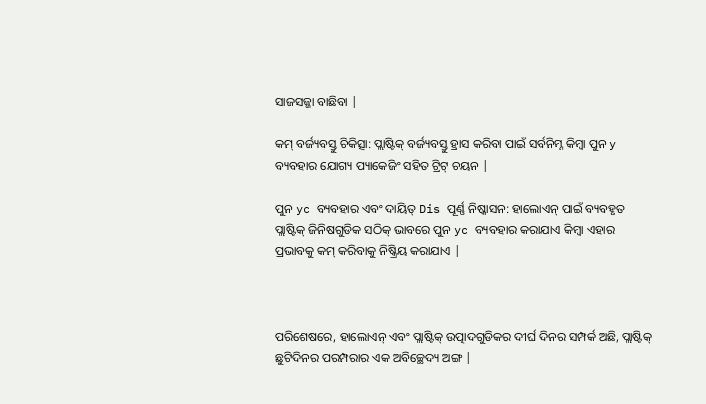ସାଜସଜ୍ଜା ବାଛିବା |

କମ୍ ବର୍ଜ୍ୟବସ୍ତୁ ଚିକିତ୍ସା: ପ୍ଲାଷ୍ଟିକ୍ ବର୍ଜ୍ୟବସ୍ତୁ ହ୍ରାସ କରିବା ପାଇଁ ସର୍ବନିମ୍ନ କିମ୍ବା ପୁନ y ବ୍ୟବହାର ଯୋଗ୍ୟ ପ୍ୟାକେଜିଂ ସହିତ ଟ୍ରିଟ୍ ଚୟନ |

ପୁନ yc ବ୍ୟବହାର ଏବଂ ଦାୟିତ୍ Dis ପୂର୍ଣ୍ଣ ନିଷ୍କାସନ: ହାଲୋଏନ୍ ପାଇଁ ବ୍ୟବହୃତ ପ୍ଲାଷ୍ଟିକ୍ ଜିନିଷଗୁଡିକ ସଠିକ୍ ଭାବରେ ପୁନ yc ବ୍ୟବହାର କରାଯାଏ କିମ୍ବା ଏହାର ପ୍ରଭାବକୁ କମ୍ କରିବାକୁ ନିଷ୍କ୍ରିୟ କରାଯାଏ |



ପରିଶେଷରେ, ହାଲୋଏନ୍ ଏବଂ ପ୍ଲାଷ୍ଟିକ୍ ଉତ୍ପାଦଗୁଡିକର ଦୀର୍ଘ ଦିନର ସମ୍ପର୍କ ଅଛି, ପ୍ଲାଷ୍ଟିକ୍ ଛୁଟିଦିନର ପରମ୍ପରାର ଏକ ଅବିଚ୍ଛେଦ୍ୟ ଅଙ୍ଗ |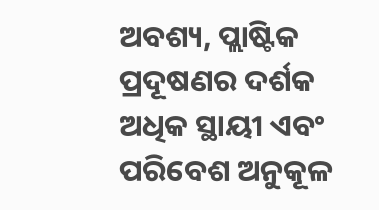ଅବଶ୍ୟ, ପ୍ଲାଷ୍ଟିକ ପ୍ରଦୂଷଣର ଦର୍ଶକ ଅଧିକ ସ୍ଥାୟୀ ଏବଂ ପରିବେଶ ଅନୁକୂଳ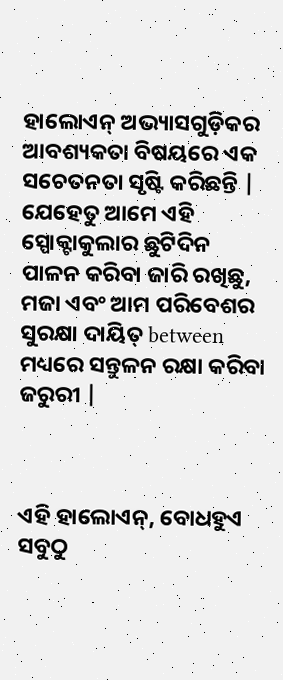ହାଲୋଏନ୍ ଅଭ୍ୟାସଗୁଡ଼ିକର ଆବଶ୍ୟକତା ବିଷୟରେ ଏକ ସଚେତନତା ସୃଷ୍ଟି କରିଛନ୍ତି | ଯେହେତୁ ଆମେ ଏହି ସ୍ପୋକ୍ଟାକୁଲାର ଛୁଟିଦିନ ପାଳନ କରିବା ଜାରି ରଖିଛୁ, ମଜା ଏବଂ ଆମ ପରିବେଶର ସୁରକ୍ଷା ଦାୟିତ୍ between ମଧ୍ୟରେ ସନ୍ତୁଳନ ରକ୍ଷା କରିବା ଜରୁରୀ |



ଏହି ହାଲୋଏନ୍, ବୋଧହୁଏ ସବୁଠୁ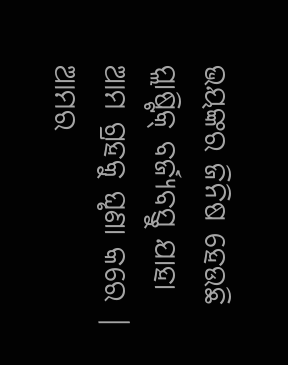ଭୟଙ୍କର ଜିନିଷ ହେଉଛି ପ୍ଲାଷ୍ଟିକ୍ ବର୍ଜ୍ୟବସ୍ତୁ ଯାହା ଆମ ଗ୍ରହକୁ ଘୃଣା କରେ | ଆମର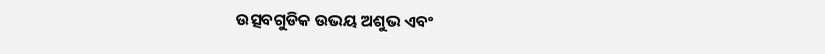ଉତ୍ସବଗୁଡିକ ଉଭୟ ଅଶୁଭ ଏବଂ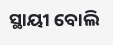ସ୍ଥାୟୀ ବୋଲି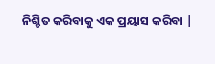ନିଶ୍ଚିତ କରିବାକୁ ଏକ ପ୍ରୟାସ କରିବା |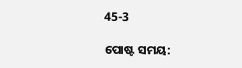45-3

ପୋଷ୍ଟ ସମୟ: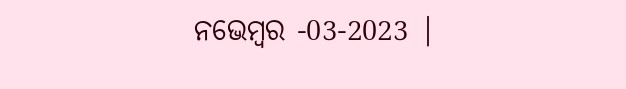ନଭେମ୍ବର -03-2023 |